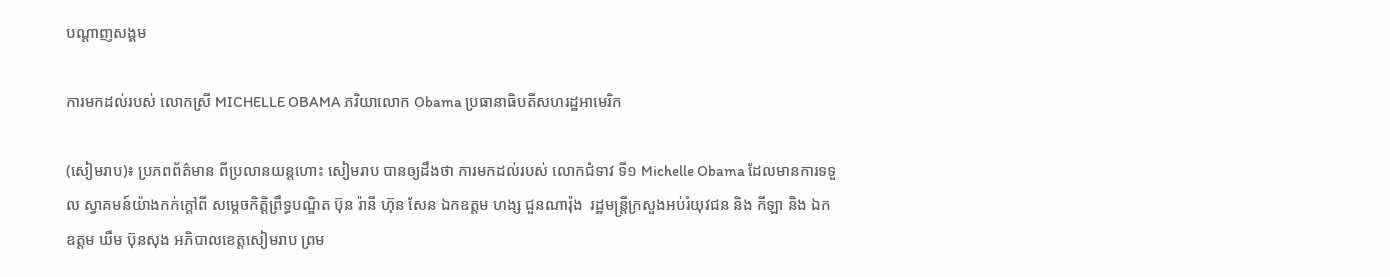បណ្តាញសង្គម

ការមកដល់របស់ លោកស្រី MICHELLE OBAMA ភរិយាលោក Obama ប្រធានាធិបតីសហរដ្ឋអាមេរិក

(សៀមរាប)៖ ប្រភពព័ត៌មាន ពីប្រលានយន្ដហោះ សៀមរាប បានឲ្យដឹងថា ការមកដល់របស់ លោកជំទាវ ទី១ Michelle Obama ដែលមានការទទួល ស្វាគមន៍យ៉ាងកក់ក្តៅពី សម្តេចកិត្តិព្រឹទ្ធបណ្ឌិត ប៊ុន រ៉ានី ហ៊ុន សែន ឯកឧត្ដម ហង្ស ជួនណារ៉ុង  រដ្ឋមន្ត្រីក្រសួងអប់រំយុវជន និង កីឡា និង ឯកឧត្ដម ឃឹម ប៊ុនសុង អភិបាលខេត្តសៀមរាប ព្រម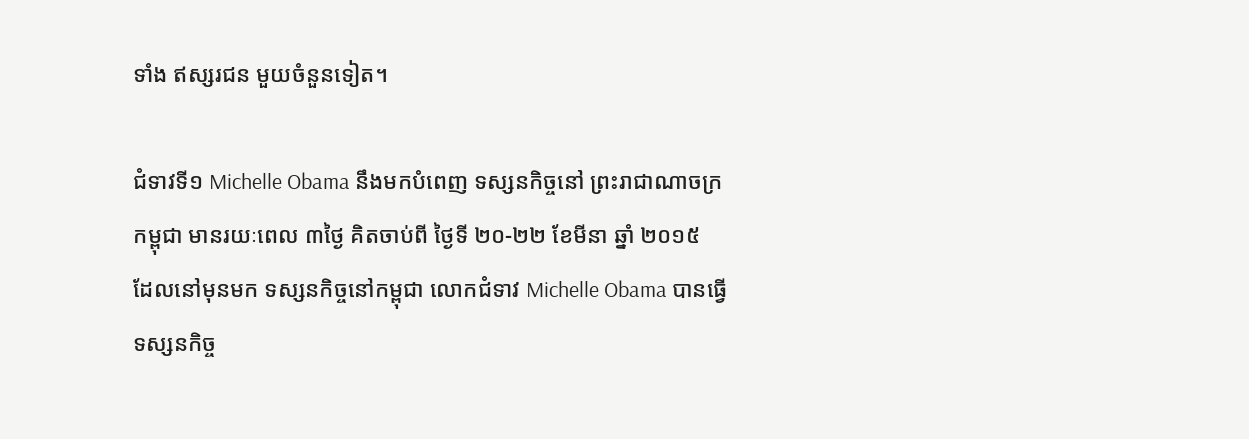ទាំង ឥស្សរជន មួយចំនួនទៀត។

ជំទាវទី១ Michelle Obama នឹងមកបំពេញ ទស្សនកិច្ចនៅ ព្រះរាជាណាចក្រ កម្ពុជា មានរយៈពេល ៣ថ្ងៃ គិតចាប់ពី ថ្ងៃទី ២០-២២ ខែមីនា ឆ្នាំ ២០១៥   ដែលនៅមុនមក ទស្សនកិច្ចនៅកម្ពុជា លោកជំទាវ Michelle Obama បានធ្វើទស្សនកិច្ច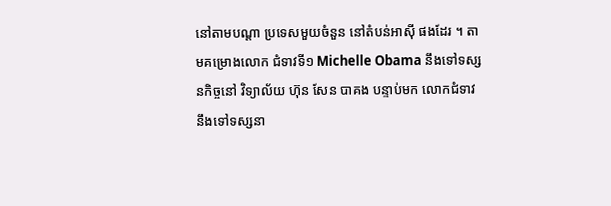នៅតាមបណ្តា ប្រទេសមួយចំនួន នៅតំបន់អាស៊ី ផងដែរ ។ តាមគម្រោងលោក ជំទាវទី១ Michelle Obama នឹងទៅទស្សនកិច្ចនៅ វិទ្យាល័យ ហ៊ុន សែន បាគង បន្ទាប់មក លោកជំទាវ នឹងទៅទស្សនា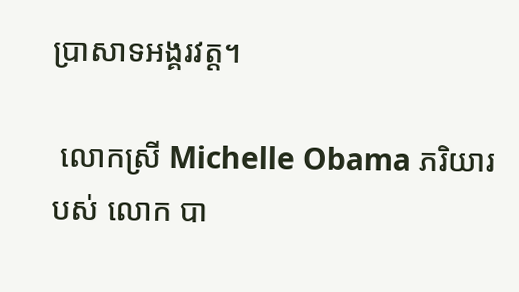ប្រាសាទអង្គរវត្ត។

 លោកស្រី Michelle Obama ភរិយារបស់ លោក បា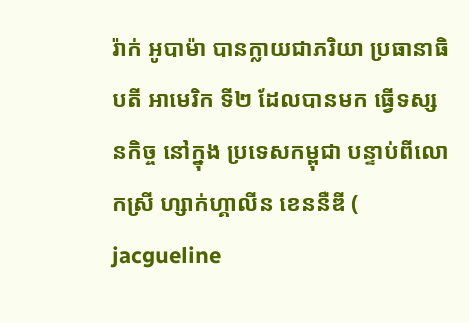រ៉ាក់ អូបាម៉ា បានក្លាយជាភរិយា ប្រធានាធិបតី អាមេរិក ទី២ ដែលបានមក ធ្វើទស្សនកិច្ច នៅក្នុង ប្រទេសកម្ពុជា បន្ទាប់ពីលោកស្រី ហ្សាក់ហ្គាលីន ខេននឺឌី ( jacgueline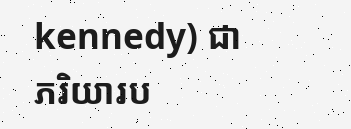kennedy) ជាភរិយារប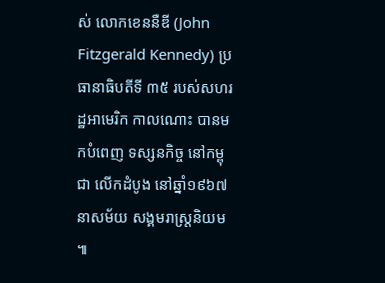ស់ លោកខេននឺឌី (John Fitzgerald Kennedy) ប្រធានាធិបតីទី ៣៥ របស់សហរដ្ឋអាមេរិក កាលណោះ បានមកបំពេញ ទស្សនកិច្ច នៅកម្ពុជា លើកដំបូង នៅឆ្នាំ១៩៦៧ នាសម័យ សង្គមរាស្ត្រនិយម ៕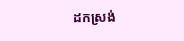ដកស្រង់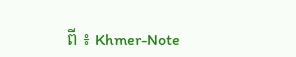ពី ៖ Khmer-Note